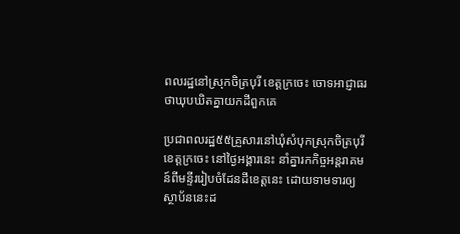ពលរដ្ឋនៅស្រុកចិត្របុរី ខេត្តក្រចេះ ចោទអាជ្ញាធរថាឃុបឃិតគ្នាយកដីពួកគេ

ប្រជាពលរដ្ឋ៥៥គ្រួសារនៅឃុំសំបុកស្រុកចិត្របុរី ខេត្តក្រចេះ នៅថ្ងៃអង្គារនេះ នាំគ្នារកកិច្ចអន្តរាគមន៍ពីមន្ទីររៀបចំដែនដីខេត្តនេះ ដោយទាមទារឲ្យស្ថាប័ននេះដ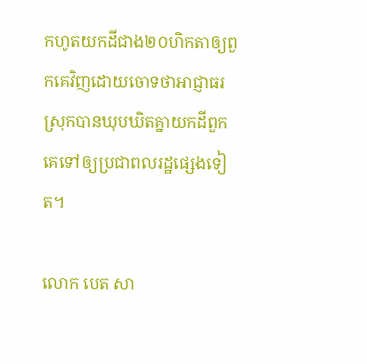កហូតយកដីជាង២០ហិកតាឲ្យពួកគេវិញដោយចោទថាអាជ្ញាធរស្រុកបានឃុបឃិតគ្នាយកដីពួកគេទៅឲ្យប្រជាពលរដ្ឋផ្សេងទៀត។

លោក បេត សា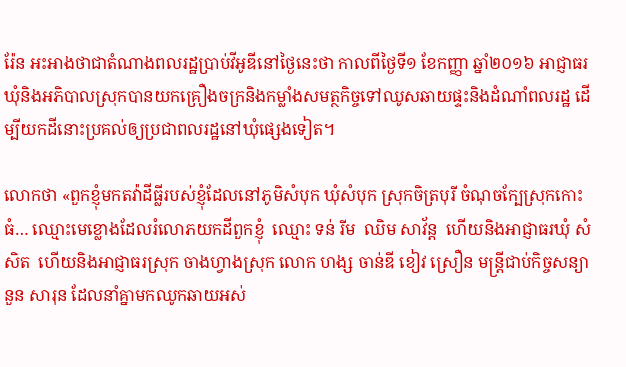រ៉ែន អះអាងថាជាតំណាងពលរដ្ឋប្រាប់វីអូឌីនៅថ្ងៃនេះថា កាលពីថ្ងៃទី១ ខែកញ្ញា ឆ្នាំ២០១៦ អាជ្ញាធរឃុំនិងអភិបាលស្រុកបានយកគ្រឿងចក្រនិងកម្លាំងសមត្ថកិច្ចទៅឈូសឆាយផ្ទះនិងដំណាំពលរដ្ឋ ដើម្បីយកដីនោះប្រគល់ឲ្យប្រជាពលរដ្ឋនៅឃុំផ្សេងទៀត។

លោកថា «ពួកខ្ញុំមកតវ៉ាដីធ្លីរបស់ខ្ញុំដែលនៅភូមិសំបុក ឃុំសំបុក ស្រុកចិត្របុរី ចំណុចក្បែស្រុកកោះធំ… ឈ្មោះមេខ្លោងដែលរំលោភយកដីពួកខ្ញុំ  ឈ្មោះ ទន់ រីម  ឈិម សាវ័ន្ត  ហើយនិងអាជ្ញាធរឃុំ សំ សិត  ហើយនិងអាជ្ញាធរស្រុក ចាងហ្វាងស្រុក លោក ហង្ស ចាន់ឌី ខៀវ ស្រឿន មន្ត្រីជាប់កិច្ចសន្យា នួន សារុន ដែលនាំគ្នាមកឈូកឆាយអស់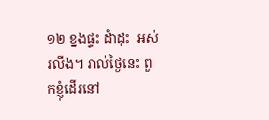១២ ខ្នងផ្ទះ ដំាដុះ  អស់រលីង។ រាល់ថ្ងៃនេះ ពួកខ្ញុំដើរនៅ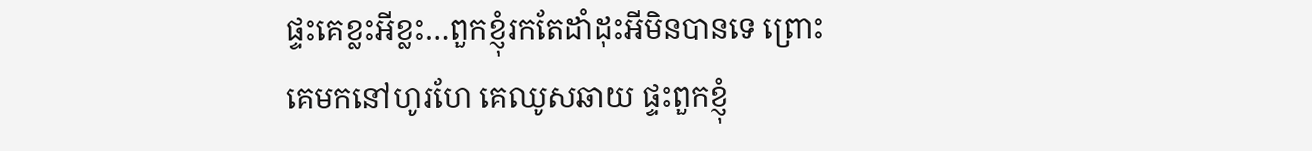ផ្ទះគេខ្លះអីខ្លះ…ពួកខ្ញុំរកតែដាំដុះអីមិនបានទេ ព្រោះគេមកនៅហូរហែ គេឈូសឆាយ ផ្ទះពួកខ្ញុំ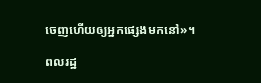ចេញហើយឲ្យអ្នកផ្សេងមកនៅ»។

ពលរដ្ឋ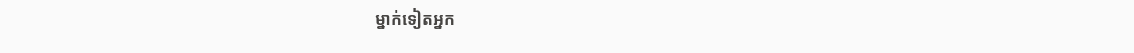ម្នាក់ទៀតអ្នក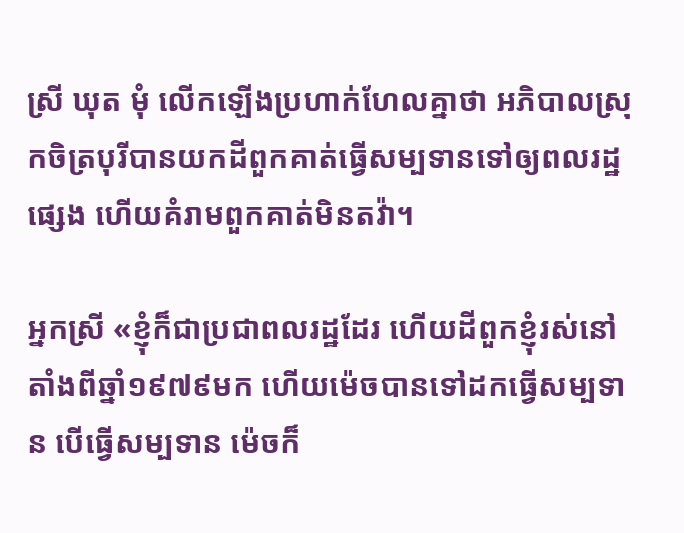ស្រី ឃុត មុំ លើកឡើងប្រហាក់ហែលគ្នាថា អភិបាលស្រុកចិត្របុរីបានយកដីពួកគាត់ធ្វើសម្បទានទៅឲ្យពលរដ្ឋផ្សេង ហើយគំរាមពួកគាត់មិនតវ៉ា។

អ្នកស្រី «ខ្ញុំក៏ជាប្រជាពលរដ្ឋដែរ ហើយដីពួកខ្ញុំរស់នៅតាំងពីឆ្នាំ១៩៧៩មក ហើយម៉េចបានទៅដកធ្វើសម្បទាន បើធ្វើសម្បទាន ម៉េចក៏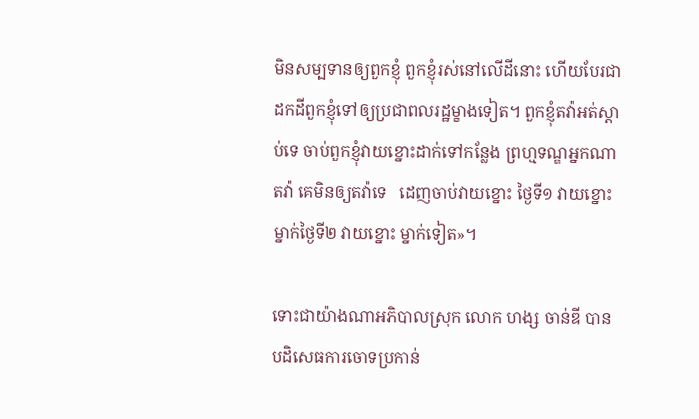មិនសម្បទានឲ្យពួកខ្ញុំ ពួកខ្ញុំរស់នៅលើដីនោះ ហើយបែរជាដកដីពួកខ្ញុំទៅឲ្យប្រជាពលរដ្ឋម្ខាងទៀត។ ពួកខ្ញុំតវ៉ាអត់ស្ដាប់ទេ ចាប់ពួកខ្ញុំវាយខ្នោះដាក់ទៅកន្លែង ព្រហ្មទណ្ឌអ្នកណាតវ៉ា គេមិនឲ្យតវ៉ាទេ   ដេញចាប់វាយខ្នោះ ថ្ងៃទី១ វាយខ្នោះម្នាក់ថ្ងៃទី២ វាយខ្នោះ ម្នាក់ទៀត»។

ទោះជាយ៉ាងណាអភិបាលស្រុក លោក ហង្ស ចាន់ឌី បានបដិសេធការចោទប្រកាន់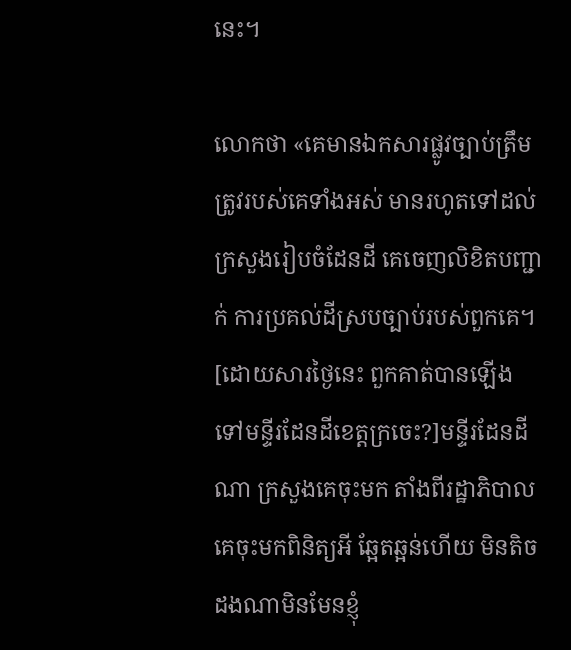នេះ។

លោកថា «គេមានឯកសារផ្លូវច្បាប់ត្រឹមត្រូវរបស់គេទាំងអស់ មានរហូតទៅដល់ ក្រសួងរៀបចំដែនដី គេចេញលិខិតបញ្ជាក់ ការប្រគល់ដីស្របច្បាប់របស់ពួកគេ។ [ដោយសារថ្ងៃនេះ ពួកគាត់បានឡើង ទៅមន្ទីរដែនដីខេត្តក្រចេះ?]មន្ទីរដែនដីណា ក្រសួងគេចុះមក តាំងពីរដ្ឋាភិបាលគេចុះមកពិនិត្យអី ឆ្អែតឆ្អន់ហើយ មិនតិចដងណាមិនមែនខ្ញុំ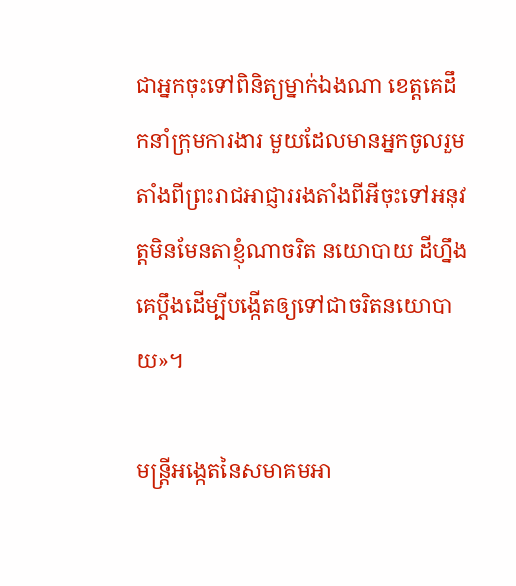ជាអ្នកចុះទៅពិនិត្យម្នាក់ឯងណា ខេត្តគេដឹកនាំក្រុមការងារ មួយដែលមានអ្នកចូលរួមតាំងពីព្រះរាជអាជ្ញាររងតាំងពីអីចុះទៅអនុវត្តមិនមែនតាខ្ញុំណាចរិត នយោបាយ ដីហ្នឹងគេប្ដឹងដើម្បីបង្កើតឲ្យទៅជាចរិតនយោបាយ»។

មន្ត្រីអង្កេតនៃសមាគមអា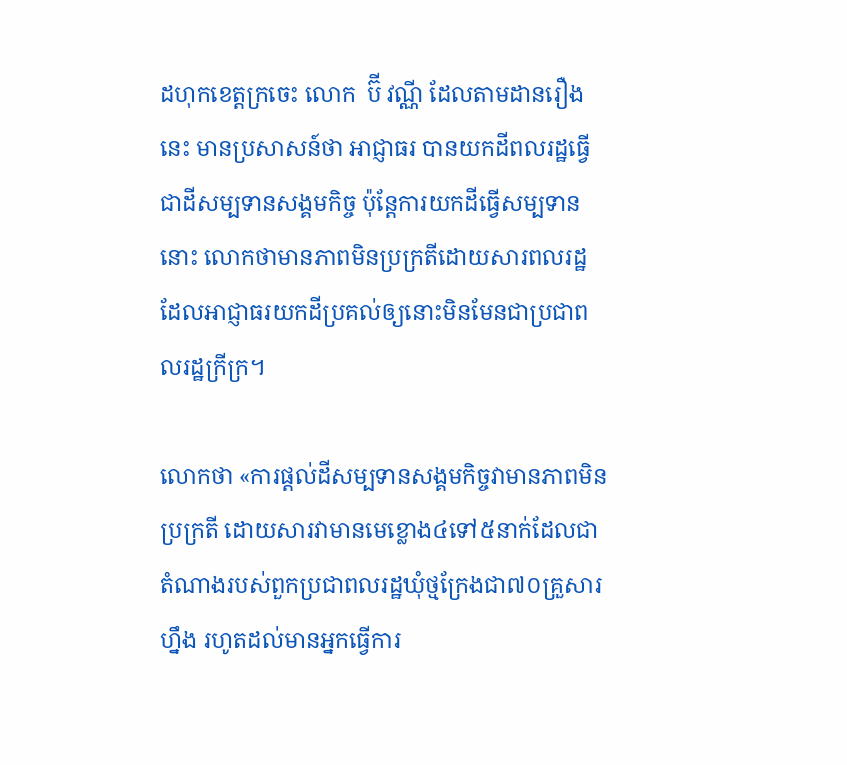ដហុកខេត្តក្រចេះ លោក  ប៊ី វណ្ណី ដែលតាមដានរឿងនេះ មានប្រសាសន៍ថា អាជ្ញាធរ បានយកដីពលរដ្ឋធ្វើជាដីសម្បទានសង្គមកិច្ច ប៉ុន្តែការយកដីធ្វើសម្បទាននោះ លោកថាមានភាពមិនប្រក្រតីដោយសារពលរដ្ឋដែលអាជ្ញាធរយកដីប្រគល់ឲ្យនោះមិនមែនជាប្រជាពលរដ្ឋក្រីក្រ។

លោកថា «ការផ្ដល់ដីសម្បទានសង្គមកិច្ចវាមានភាពមិនប្រក្រតី ដោយសារវាមានមេខ្លោង៤ទៅ៥នាក់ដែលជាតំណាងរបស់ពួកប្រជាពលរដ្ឋឃុំថ្មក្រែងជា៧០គ្រួសារហ្នឹង រហូតដល់មានអ្នកធ្វើការ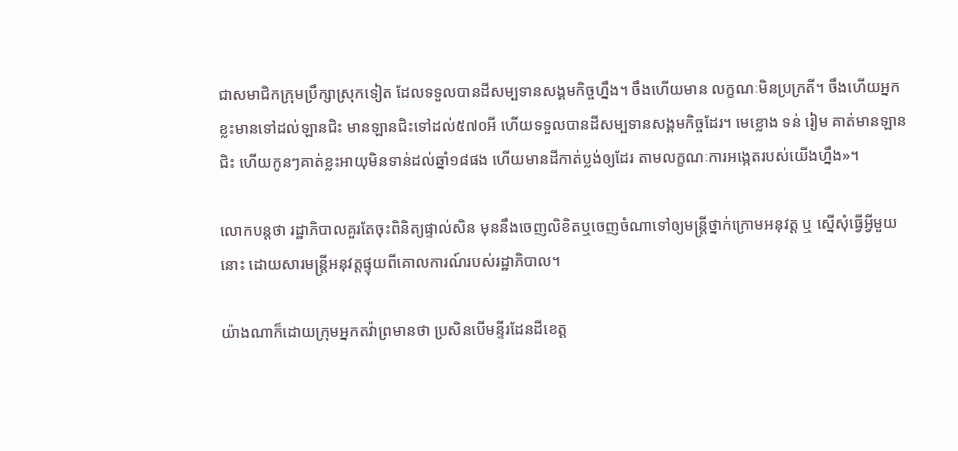ជាសមាជិកក្រុមប្រឹក្សាស្រុកទៀត ដែលទទួលបានដីសម្បទានសង្គមកិច្ចហ្នឹង។ ចឹងហើយមាន លក្ខណៈមិនប្រក្រតី។ ចឹងហើយអ្នកខ្លះមានទៅដល់ឡានជិះ មានឡានជិះទៅដល់៥៧០អី ហើយទទួលបានដីសម្បទានសង្គមកិច្ចដែរ។ មេខ្លោង ទន់ រៀម គាត់មានឡានជិះ ហើយកូនៗគាត់ខ្លះអាយុមិនទាន់ដល់ឆ្នាំ១៨ផង ហើយមានដីកាត់ប្លង់ឲ្យដែរ តាមលក្ខណៈការអង្កេតរបស់យើងហ្នឹង»។

លោកបន្តថា រដ្ឋាភិបាលគួរតែចុះពិនិត្យផ្ទាល់សិន មុននឹងចេញលិខិតឬចេញចំណាទៅឲ្យមន្ត្រីថ្នាក់ក្រោមអនុវត្ត ឬ ស្នើសុំធ្វើអ្វីមួយនោះ ដោយសារមន្ត្រីអនុវត្តផ្ទុយពីគោលការណ៍របស់រដ្ឋាភិបាល។

យ៉ាងណាក៏ដោយក្រុមអ្នកតវ៉ាព្រមានថា ប្រសិនបើមន្ទីរដែនដីខេត្ត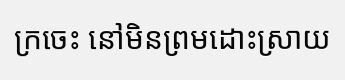ក្រចេះ នៅមិនព្រមដោះស្រាយ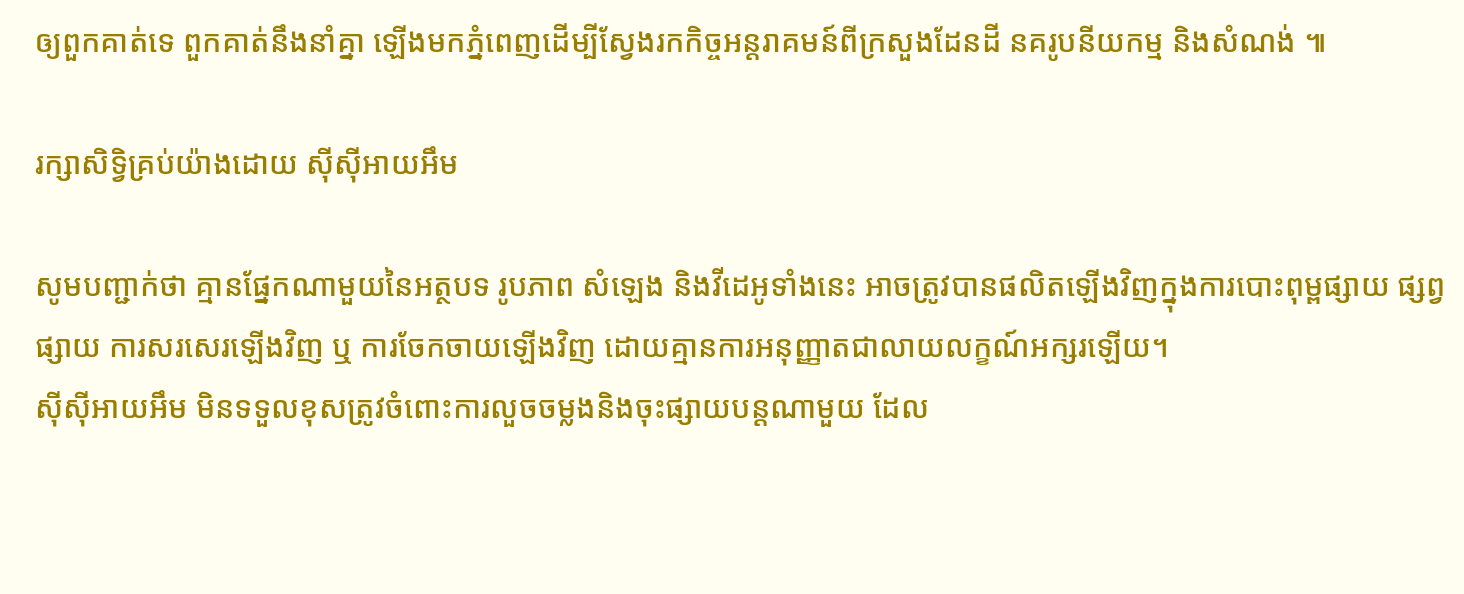ឲ្យពួកគាត់ទេ ពួកគាត់នឹងនាំគ្នា ឡើងមកភ្នំពេញដើម្បីស្វែងរកកិច្ចអន្តរាគមន៍ពីក្រសួងដែនដី នគរូបនីយកម្ម និងសំណង់ ៕

រក្សាសិទ្វិគ្រប់យ៉ាងដោយ ស៊ីស៊ីអាយអឹម

សូមបញ្ជាក់ថា គ្មានផ្នែកណាមួយនៃអត្ថបទ រូបភាព សំឡេង និងវីដេអូទាំងនេះ អាចត្រូវបានផលិតឡើងវិញក្នុងការបោះពុម្ពផ្សាយ ផ្សព្វផ្សាយ ការសរសេរឡើងវិញ ឬ ការចែកចាយឡើងវិញ ដោយគ្មានការអនុញ្ញាតជាលាយលក្ខណ៍អក្សរឡើយ។
ស៊ីស៊ីអាយអឹម មិនទទួលខុសត្រូវចំពោះការលួចចម្លងនិងចុះផ្សាយបន្តណាមួយ ដែល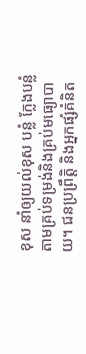ខុស នាំឲ្យយល់ខុស បន្លំ ក្លែងបន្លំ តាមគ្រប់ទម្រង់និងគ្រប់មធ្យោបាយ។ ជនប្រព្រឹត្តិ និងអ្នកផ្សំគំនិត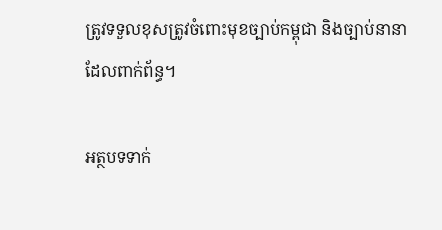ត្រូវទទួលខុសត្រូវចំពោះមុខច្បាប់កម្ពុជា និងច្បាប់នានាដែលពាក់ព័ន្ធ។

អត្ថបទទាក់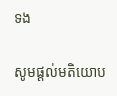ទង

សូមផ្ដល់មតិយោប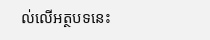ល់លើអត្ថបទនេះ